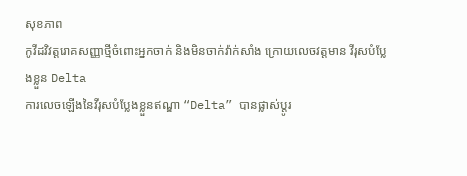សុខភាព
កូវីដវិវត្តរោគសញ្ញាថ្មីចំពោះអ្នកចាក់ និងមិនចាក់វ៉ាក់សាំង ក្រោយលេចវត្តមាន វីរុសបំប្លែងខ្លួន Delta
ការលេចឡើងនៃវីរុសបំប្លែងខ្លួនឥណ្ឌា “Delta” បានផ្លាស់ប្តូរ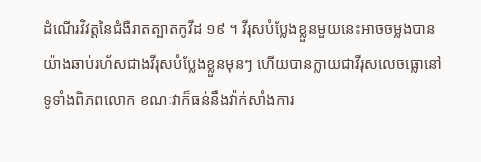ដំណើរវិវត្តនៃជំងឺរាតត្បាតកូវីដ ១៩ ។ វីរុសបំប្លែងខ្លួនមួយនេះអាចចម្លងបានយ៉ាងឆាប់រហ័សជាងវីរុសបំប្លែងខ្លួនមុនៗ ហើយបានក្លាយជាវីរុសលេចធ្លោនៅទូទាំងពិភពលោក ខណៈវាក៏ធន់នឹងវ៉ាក់សាំងការ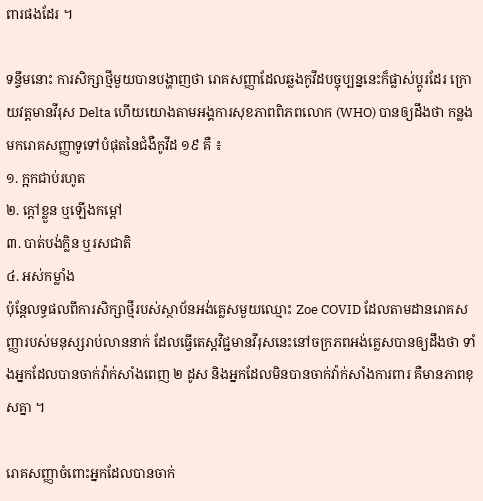ពារផងដែរ ។

ទន្ទឹមនោះ ការសិក្សាថ្មីមួយបានបង្ហាញថា រោគសញ្ញាដែលឆ្លងកូវីដបច្ចុប្បន្ននេះក៏ផ្លាស់ប្តូរដែរ ក្រោយវត្តមានវីរុស Delta ហើយយោងតាមអង្គការសុខភាពពិភពលោក (WHO) បានឲ្យដឹងថា កន្លងមករោគសញ្ញាទូទៅបំផុតនៃជំងឺកូវីដ ១៩ គឺ ៖
១. ក្អកជាប់រហូត
២. ក្តៅខ្លួន ឬឡើងកម្ដៅ
៣. បាត់បង់ក្លិន ឬរសជាតិ
៤. អស់កម្លាំង
ប៉ុន្តែលទ្ធផលពីការសិក្សាថ្មីរបស់ស្ថាប័នអង់គ្លេសមួយឈ្មោះ Zoe COVID ដែលតាមដានរោគសញ្ញារបស់មនុស្សរាប់លាននាក់ ដែលធ្វើតេស្តវិជ្ជមានវីរុសនេះនៅចក្រភពអង់គ្លេសបានឲ្យដឹងថា ទាំងអ្នកដែលបានចាក់វ៉ាក់សាំងពេញ ២ ដូស និងអ្នកដែលមិនបានចាក់វ៉ាក់សាំងការពារ គឺមានភាពខុសគ្នា ។

រោគសញ្ញាចំពោះអ្នកដែលបានចាក់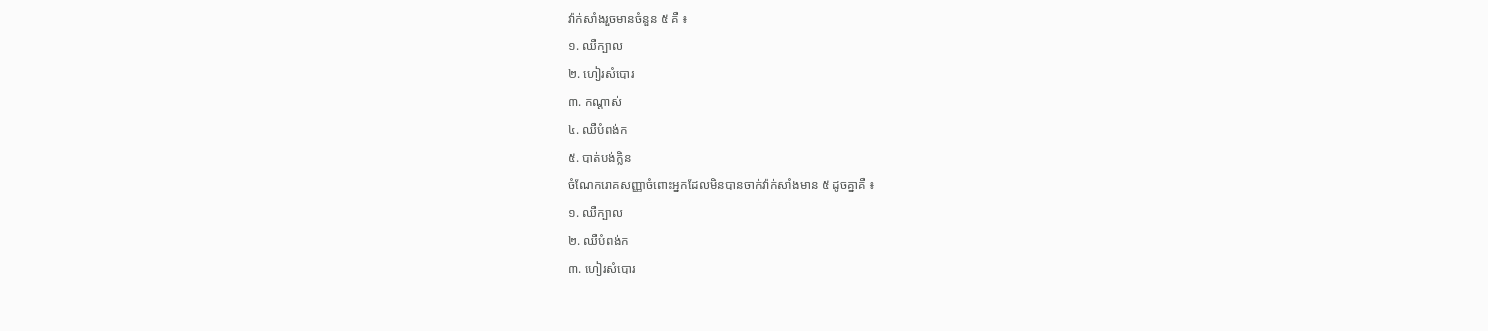វ៉ាក់សាំងរួចមានចំនួន ៥ គឺ ៖
១. ឈឺក្បាល
២. ហៀរសំបោរ
៣. កណ្តាស់
៤. ឈឺបំពង់ក
៥. បាត់បង់ក្លិន
ចំណែករោគសញ្ញាចំពោះអ្នកដែលមិនបានចាក់វ៉ាក់សាំងមាន ៥ ដូចគ្នាគឺ ៖
១. ឈឺក្បាល
២. ឈឺបំពង់ក
៣. ហៀរសំបោរ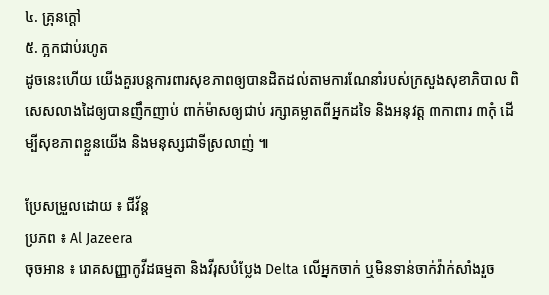៤. គ្រុនក្តៅ
៥. ក្អកជាប់រហូត
ដូចនេះហើយ យើងគួរបន្តការពារសុខភាពឲ្យបានដិតដល់តាមការណែនាំរបស់ក្រសួងសុខាភិបាល ពិសេសលាងដៃឲ្យបានញឹកញាប់ ពាក់ម៉ាសឲ្យជាប់ រក្សាគម្លាតពីអ្នកដទៃ និងអនុវត្ត ៣កាពារ ៣កុំ ដើម្បីសុខភាពខ្លួនយើង និងមនុស្សជាទីស្រលាញ់ ៕

ប្រែសម្រួលដោយ ៖ ជីវ័ន្ត
ប្រភព ៖ Al Jazeera
ចុចអាន ៖ រោគសញ្ញាកូវីដធម្មតា និងវីរុសបំប្លែង Delta លើអ្នកចាក់ ឬមិនទាន់ចាក់វ៉ាក់សាំងរួច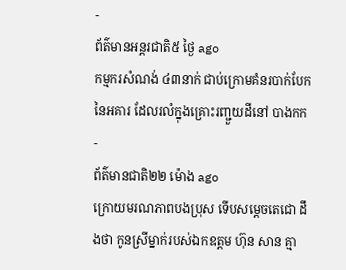-
ព័ត៌មានអន្ដរជាតិ៥ ថ្ងៃ ago
កម្មករសំណង់ ៤៣នាក់ ជាប់ក្រោមគំនរបាក់បែកនៃអគារ ដែលរលំក្នុងគ្រោះរញ្ជួយដីនៅ បាងកក
-
ព័ត៌មានជាតិ២២ ម៉ោង ago
ក្រោយមរណភាពបងប្រុស ទើបសម្ដេចតេជោ ដឹងថា កូនស្រីម្នាក់របស់ឯកឧត្តម ហ៊ុន សាន គ្មា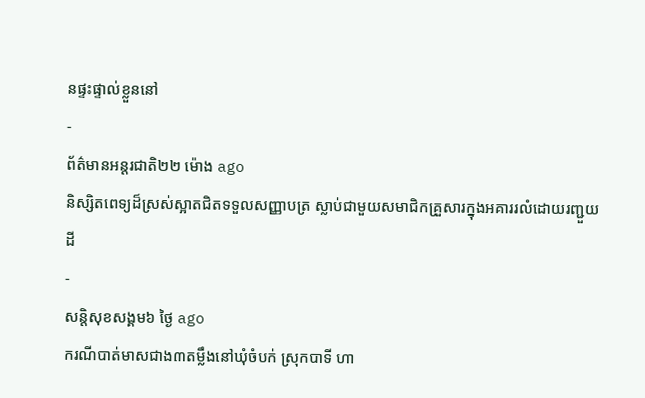នផ្ទះផ្ទាល់ខ្លួននៅ
-
ព័ត៌មានអន្ដរជាតិ២២ ម៉ោង ago
និស្សិតពេទ្យដ៏ស្រស់ស្អាតជិតទទួលសញ្ញាបត្រ ស្លាប់ជាមួយសមាជិកគ្រួសារក្នុងអគាររលំដោយរញ្ជួយដី
-
សន្តិសុខសង្គម៦ ថ្ងៃ ago
ករណីបាត់មាសជាង៣តម្លឹងនៅឃុំចំបក់ ស្រុកបាទី ហា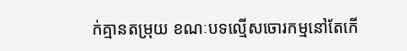ក់គ្មានតម្រុយ ខណៈបទល្មើសចោរកម្មនៅតែកើ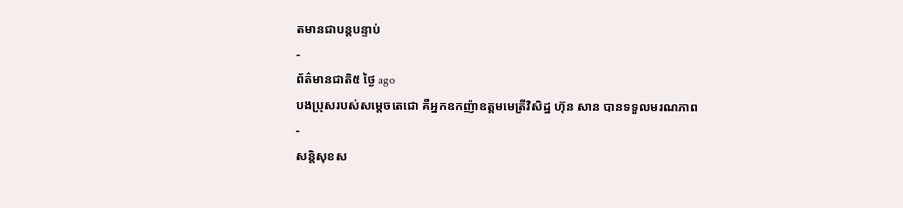តមានជាបន្តបន្ទាប់
-
ព័ត៌មានជាតិ៥ ថ្ងៃ ago
បងប្រុសរបស់សម្ដេចតេជោ គឺអ្នកឧកញ៉ាឧត្តមមេត្រីវិសិដ្ឋ ហ៊ុន សាន បានទទួលមរណភាព
-
សន្តិសុខស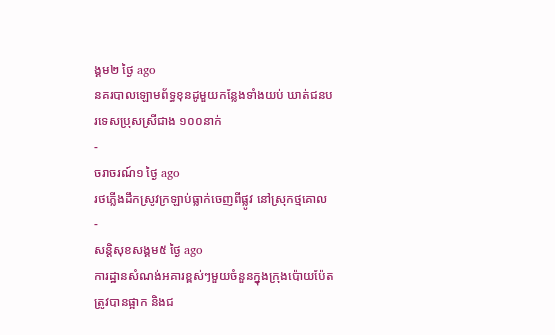ង្គម២ ថ្ងៃ ago
នគរបាលឡោមព័ទ្ធខុនដូមួយកន្លែងទាំងយប់ ឃាត់ជនបរទេសប្រុសស្រីជាង ១០០នាក់
-
ចរាចរណ៍១ ថ្ងៃ ago
រថភ្លើងដឹកស្រូវក្រឡាប់ធ្លាក់ចេញពីផ្លូវ នៅស្រុកថ្មគោល
-
សន្តិសុខសង្គម៥ ថ្ងៃ ago
ការដ្ឋានសំណង់អគារខ្ពស់ៗមួយចំនួនក្នុងក្រុងប៉ោយប៉ែតត្រូវបានផ្អាក និងជ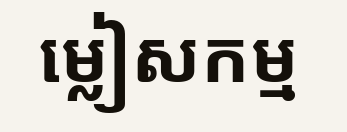ម្លៀសកម្ម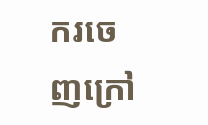ករចេញក្រៅ